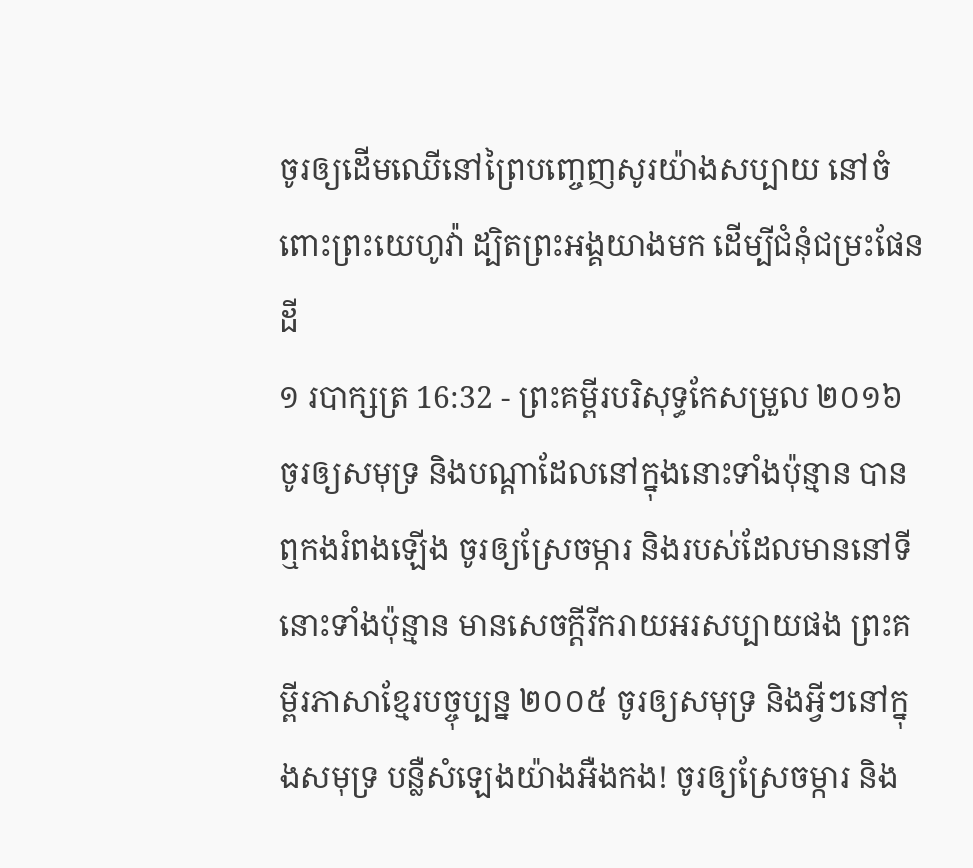ចូរឲ្យដើមឈើនៅព្រៃបញ្ចេញសូរយ៉ាងសប្បាយ នៅចំពោះព្រះយេហូវ៉ា ដ្បិតព្រះអង្គយាងមក ដើម្បីជំនុំជម្រះផែនដី
១ របាក្សត្រ 16:32 - ព្រះគម្ពីរបរិសុទ្ធកែសម្រួល ២០១៦ ចូរឲ្យសមុទ្រ និងបណ្ដាដែលនៅក្នុងនោះទាំងប៉ុន្មាន បានឮកងរំពងឡើង ចូរឲ្យស្រែចម្ការ និងរបស់ដែលមាននៅទីនោះទាំងប៉ុន្មាន មានសេចក្ដីរីករាយអរសប្បាយផង ព្រះគម្ពីរភាសាខ្មែរបច្ចុប្បន្ន ២០០៥ ចូរឲ្យសមុទ្រ និងអ្វីៗនៅក្នុងសមុទ្រ បន្លឺសំឡេងយ៉ាងអឺងកង! ចូរឲ្យស្រែចម្ការ និង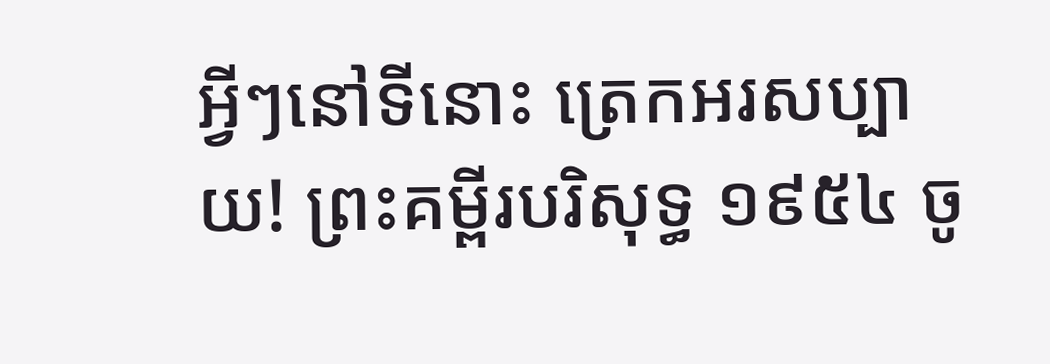អ្វីៗនៅទីនោះ ត្រេកអរសប្បាយ! ព្រះគម្ពីរបរិសុទ្ធ ១៩៥៤ ចូ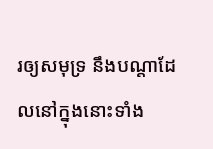រឲ្យសមុទ្រ នឹងបណ្តាដែលនៅក្នុងនោះទាំង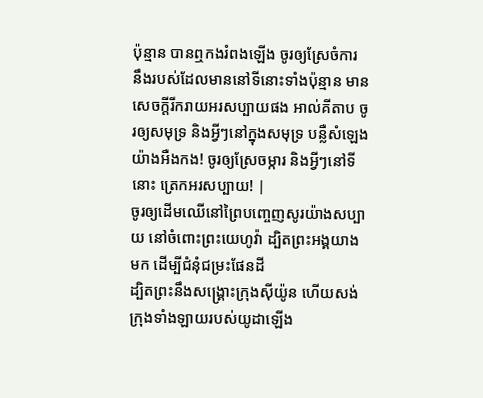ប៉ុន្មាន បានឮកងរំពងឡើង ចូរឲ្យស្រែចំការ នឹងរបស់ដែលមាននៅទីនោះទាំងប៉ុន្មាន មានសេចក្ដីរីករាយអរសប្បាយផង អាល់គីតាប ចូរឲ្យសមុទ្រ និងអ្វីៗនៅក្នុងសមុទ្រ បន្លឺសំឡេងយ៉ាងអឺងកង! ចូរឲ្យស្រែចម្ការ និងអ្វីៗនៅទីនោះ ត្រេកអរសប្បាយ! |
ចូរឲ្យដើមឈើនៅព្រៃបញ្ចេញសូរយ៉ាងសប្បាយ នៅចំពោះព្រះយេហូវ៉ា ដ្បិតព្រះអង្គយាងមក ដើម្បីជំនុំជម្រះផែនដី
ដ្បិតព្រះនឹងសង្គ្រោះក្រុងស៊ីយ៉ូន ហើយសង់ក្រុងទាំងឡាយរបស់យូដាឡើង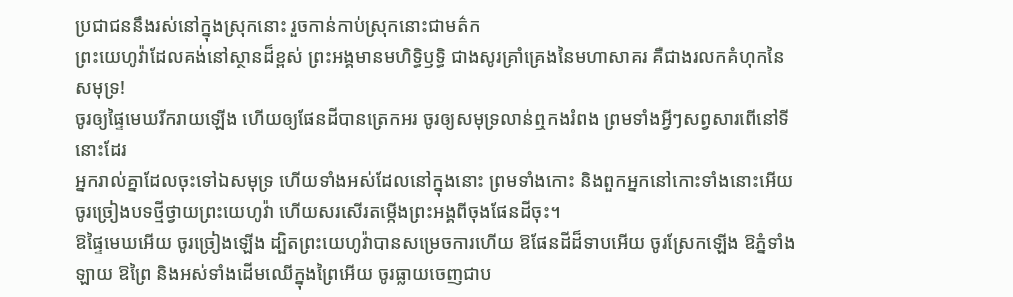ប្រជាជននឹងរស់នៅក្នុងស្រុកនោះ រួចកាន់កាប់ស្រុកនោះជាមត៌ក
ព្រះយេហូវ៉ាដែលគង់នៅស្ថានដ៏ខ្ពស់ ព្រះអង្គមានមហិទ្ធិឫទ្ធិ ជាងសូរគ្រាំគ្រេងនៃមហាសាគរ គឺជាងរលកគំហុកនៃសមុទ្រ!
ចូរឲ្យផ្ទៃមេឃរីករាយឡើង ហើយឲ្យផែនដីបានត្រេកអរ ចូរឲ្យសមុទ្រលាន់ឮកងរំពង ព្រមទាំងអ្វីៗសព្វសារពើនៅទីនោះដែរ
អ្នករាល់គ្នាដែលចុះទៅឯសមុទ្រ ហើយទាំងអស់ដែលនៅក្នុងនោះ ព្រមទាំងកោះ និងពួកអ្នកនៅកោះទាំងនោះអើយ ចូរច្រៀងបទថ្មីថ្វាយព្រះយេហូវ៉ា ហើយសរសើរតម្កើងព្រះអង្គពីចុងផែនដីចុះ។
ឱផ្ទៃមេឃអើយ ចូរច្រៀងឡើង ដ្បិតព្រះយេហូវ៉ាបានសម្រេចការហើយ ឱផែនដីដ៏ទាបអើយ ចូរស្រែកឡើង ឱភ្នំទាំងឡាយ ឱព្រៃ និងអស់ទាំងដើមឈើក្នុងព្រៃអើយ ចូរធ្លាយចេញជាប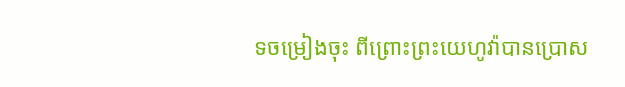ទចម្រៀងចុះ ពីព្រោះព្រះយេហូវ៉ាបានប្រោស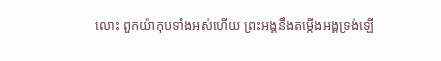លោះ ពួកយ៉ាកុបទាំងអស់ហើយ ព្រះអង្គនឹងតម្កើងអង្គទ្រង់ឡើ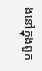ងនៅក្នុងពួក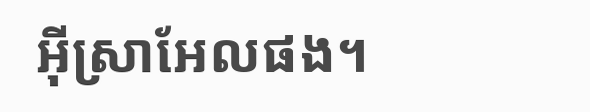អ៊ីស្រាអែលផង។